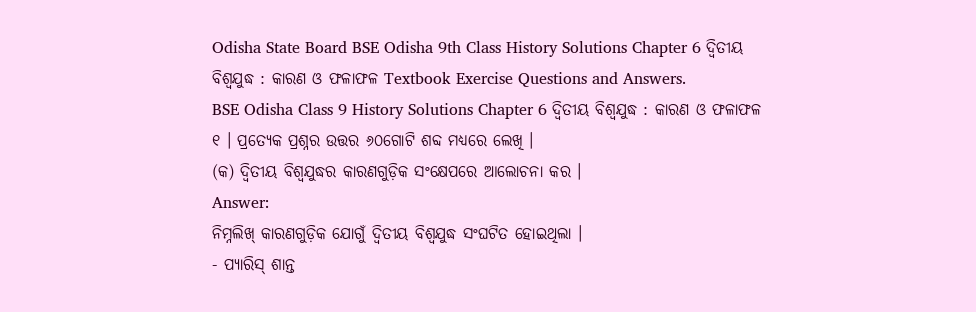Odisha State Board BSE Odisha 9th Class History Solutions Chapter 6 ଦ୍ଵିତୀୟ ବିଶ୍ଵଯୁଦ୍ଧ : କାରଣ ଓ ଫଳାଫଳ Textbook Exercise Questions and Answers.
BSE Odisha Class 9 History Solutions Chapter 6 ଦ୍ଵିତୀୟ ବିଶ୍ଵଯୁଦ୍ଧ : କାରଣ ଓ ଫଳାଫଳ
୧ । ପ୍ରତ୍ୟେକ ପ୍ରଶ୍ନର ଉତ୍ତର ୬୦ଗୋଟି ଶବ୍ଦ ମଧ୍ଯରେ ଲେଖି ।
(କ) ଦ୍ବିତୀୟ ବିଶ୍ୱଯୁଦ୍ଧର କାରଣଗୁଡ଼ିକ ସଂକ୍ଷେପରେ ଆଲୋଚନା କର ।
Answer:
ନିମ୍ନଲିଖ୍ କାରଣଗୁଡ଼ିକ ଯୋଗୁଁ ଦ୍ବିତୀୟ ବିଶ୍ଵଯୁଦ୍ଧ ସଂଘଟିତ ହୋଇଥିଲା ।
- ପ୍ୟାରିସ୍ ଶାନ୍ତ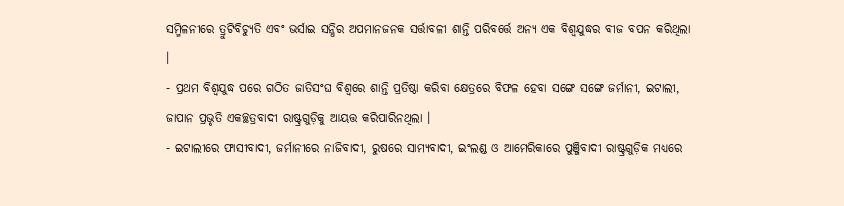ସମ୍ମିଳନୀରେ ତ୍ରୁଟିବିଚ୍ୟୁତି ଏବଂ ଭର୍ସାଇ ସନ୍ଧିର ଅପମାନଜନକ ସର୍ତ୍ତାବଳୀ ଶାନ୍ତି ପରିବର୍ତ୍ତେ ଅନ୍ୟ ଏକ ବିଶ୍ବଯୁଦ୍ଧର ବୀଜ ବପନ କରିଥିଲା ।
- ପ୍ରଥମ ବିଶ୍ଵଯୁଦ୍ଧ ପରେ ଗଠିତ ଜାତିସଂଘ ବିଶ୍ଵରେ ଶାନ୍ତି ପ୍ରତିଷ୍ଠା କରିବା କ୍ଷେତ୍ରରେ ବିଫଳ ହେବା ସଙ୍ଗେ ସଙ୍ଗେ ଜର୍ମାନୀ, ଇଟାଲୀ, ଜାପାନ ପ୍ରଭୃତି ଏକଚ୍ଛତ୍ରବାଦୀ ରାଷ୍ଟ୍ରଗୁଡ଼ିକୁ ଆୟତ୍ତ କରିପାରିନଥିଲା ।
- ଇଟାଲୀରେ ଫାସୀବାଦୀ, ଜର୍ମାନୀରେ ନାଜିବାଦୀ, ରୁଷରେ ସାମ୍ୟବାଦୀ, ଇଂଲଣ୍ଡ ଓ ଆମେରିକାରେ ପୁଞ୍ଜିବାଦୀ ରାଷ୍ଟ୍ରଗୁଡ଼ିକ ମଧ୍ୟରେ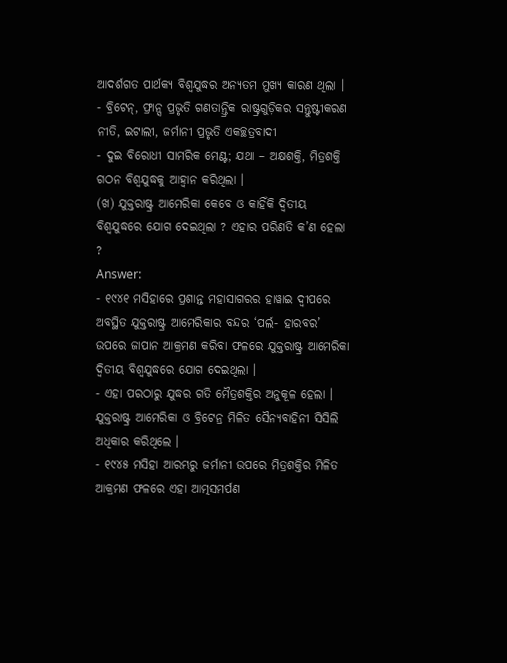ଆଦର୍ଶଗତ ପାର୍ଥକ୍ୟ ବିଶ୍ୱଯୁଦ୍ଧର ଅନ୍ୟତମ ମୁଖ୍ୟ କାରଣ ଥିଲା ।
- ବ୍ରିଟେନ୍, ଫ୍ରାନ୍ସ ପ୍ରଭୃତି ଗଣତାନ୍ତ୍ରିକ ରାଷ୍ଟ୍ରଗୁଡ଼ିକର ସନ୍ତୁଷ୍ଟୀକରଣ ନୀତି, ଇଟାଲୀ, ଜର୍ମାନୀ ପ୍ରଭୃତି ଏକଚ୍ଛତ୍ରବାଦୀ
- ଦୁଇ ବିରୋଧୀ ସାମରିକ ମେଣ୍ଟ; ଯଥା – ଅକ୍ଷଶକ୍ତି, ମିତ୍ରଶକ୍ତି ଗଠନ ବିଶ୍ବଯୁଦ୍ଧକୁ ଆହ୍ଵାନ କରିଥିଲା ।
(ଖ) ଯୁକ୍ତରାଷ୍ଟ୍ର ଆମେରିକା କେବେ ଓ କାହିଁକି ଦ୍ବିତୀୟ ବିଶ୍ବଯୁଦ୍ଧରେ ଯୋଗ ଦେଇଥିଲା ? ଏହାର ପରିଣତି କ’ଣ ହେଲା ?
Answer:
- ୧୯୪୧ ମସିହାରେ ପ୍ରଶାନ୍ତ ମହାସାଗରର ହାୱାଇ ଦ୍ବୀପରେ ଅବସ୍ଥିତ ଯୁକ୍ତରାଷ୍ଟ୍ର ଆମେରିକାର ବନ୍ଦର ‘ପର୍ଲ- ହାରବର’ ଉପରେ ଜାପାନ ଆକ୍ରମଣ କରିବା ଫଳରେ ଯୁକ୍ତରାଷ୍ଟ୍ର ଆମେରିକା ଦ୍ୱିତୀୟ ବିଶ୍ୱଯୁଦ୍ଧରେ ଯୋଗ ଦେଇଥିଲା ।
- ଏହା ପରଠାରୁ ଯୁଦ୍ଧର ଗତି ମୈତ୍ରଶକ୍ତିର ଅନୁକୂଳ ହେଲା । ଯୁକ୍ତରାଷ୍ଟ୍ର ଆମେରିକା ଓ ବ୍ରିଟେନ୍ର ମିଳିତ ସୈନ୍ୟବାହିନୀ ସିସିଲି ଅଧିକାର କରିଥିଲେ ।
- ୧୯୪୫ ମସିହା ଆରମ୍ଭରୁ ଜର୍ମାନୀ ଉପରେ ମିତ୍ରଶକ୍ତିର ମିଳିତ ଆକ୍ରମଣ ଫଳରେ ଏହା ଆତ୍ମସମର୍ପଣ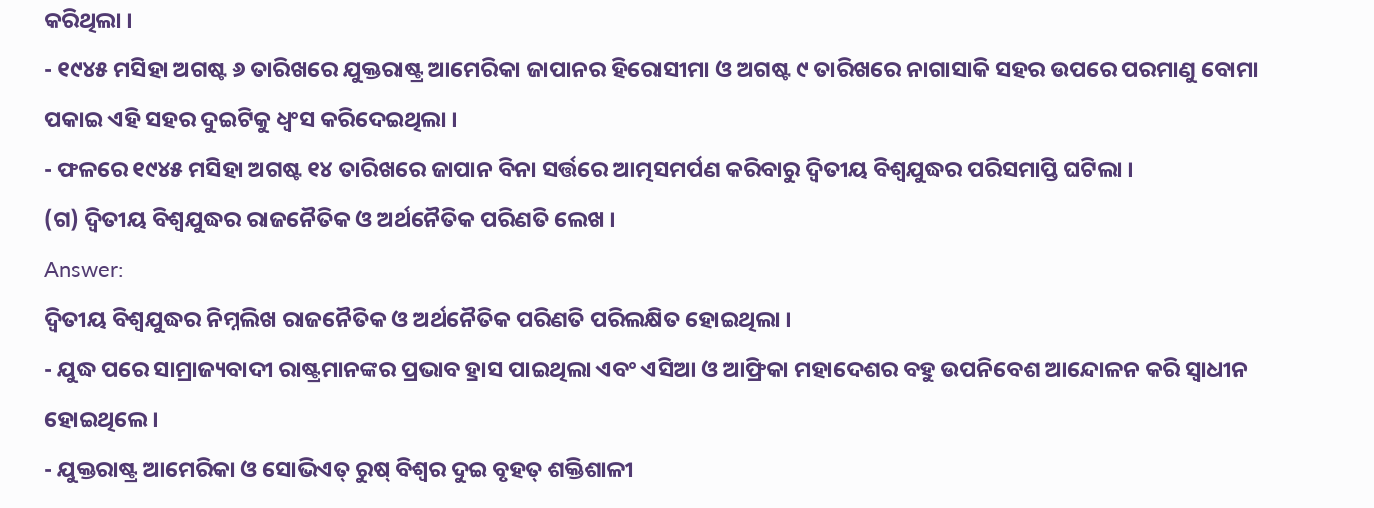କରିଥିଲା ।
- ୧୯୪୫ ମସିହା ଅଗଷ୍ଟ ୬ ତାରିଖରେ ଯୁକ୍ତରାଷ୍ଟ୍ର ଆମେରିକା ଜାପାନର ହିରୋସୀମା ଓ ଅଗଷ୍ଟ ୯ ତାରିଖରେ ନାଗାସାକି ସହର ଉପରେ ପରମାଣୁ ବୋମା ପକାଇ ଏହି ସହର ଦୁଇଟିକୁ ଧ୍ୱଂସ କରିଦେଇଥିଲା ।
- ଫଳରେ ୧୯୪୫ ମସିହା ଅଗଷ୍ଟ ୧୪ ତାରିଖରେ ଜାପାନ ବିନା ସର୍ତ୍ତରେ ଆତ୍ମସମର୍ପଣ କରିବାରୁ ଦ୍ଵିତୀୟ ବିଶ୍ବଯୁଦ୍ଧର ପରିସମାପ୍ତି ଘଟିଲା ।
(ଗ) ଦ୍ଵିତୀୟ ବିଶ୍ବଯୁଦ୍ଧର ରାଜନୈତିକ ଓ ଅର୍ଥନୈତିକ ପରିଣତି ଲେଖ ।
Answer:
ଦ୍ବିତୀୟ ବିଶ୍ବଯୁଦ୍ଧର ନିମ୍ନଲିଖ ରାଜନୈତିକ ଓ ଅର୍ଥନୈତିକ ପରିଣତି ପରିଲକ୍ଷିତ ହୋଇଥିଲା ।
- ଯୁଦ୍ଧ ପରେ ସାମ୍ରାଜ୍ୟବାଦୀ ରାଷ୍ଟ୍ରମାନଙ୍କର ପ୍ରଭାବ ହ୍ରାସ ପାଇଥିଲା ଏବଂ ଏସିଆ ଓ ଆଫ୍ରିକା ମହାଦେଶର ବହୁ ଉପନିବେଶ ଆନ୍ଦୋଳନ କରି ସ୍ବାଧୀନ ହୋଇଥିଲେ ।
- ଯୁକ୍ତରାଷ୍ଟ୍ର ଆମେରିକା ଓ ସୋଭିଏତ୍ ରୁଷ୍ ବିଶ୍ଵର ଦୁଇ ବୃହତ୍ ଶକ୍ତିଶାଳୀ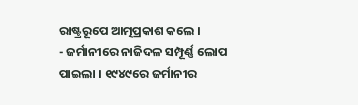ରାଷ୍ଟ୍ରରୂପେ ଆତ୍ମପ୍ରକାଶ କଲେ ।
- ଜର୍ମାନୀରେ ନାଜିଦଳ ସମ୍ପୂର୍ଣ୍ଣ ଲୋପ ପାଇଲା । ୧୯୪୯ରେ ଜର୍ମାନୀର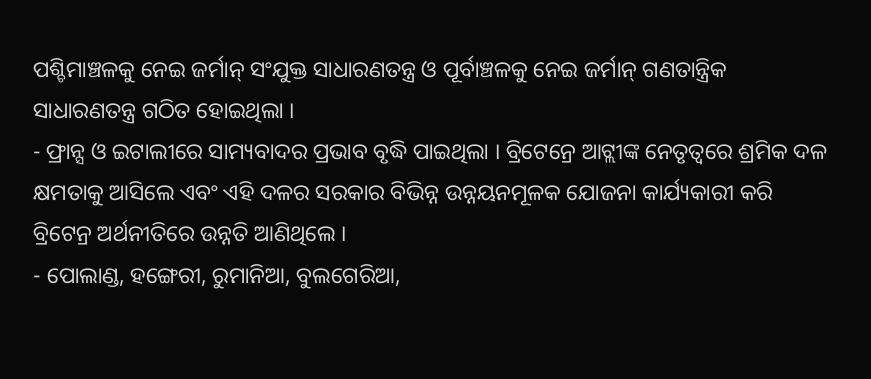ପଶ୍ଚିମାଞ୍ଚଳକୁ ନେଇ ଜର୍ମାନ୍ ସଂଯୁକ୍ତ ସାଧାରଣତନ୍ତ୍ର ଓ ପୂର୍ବାଞ୍ଚଳକୁ ନେଇ ଜର୍ମାନ୍ ଗଣତାନ୍ତ୍ରିକ ସାଧାରଣତନ୍ତ୍ର ଗଠିତ ହୋଇଥିଲା ।
- ଫ୍ରାନ୍ସ ଓ ଇଟାଲୀରେ ସାମ୍ୟବାଦର ପ୍ରଭାବ ବୃଦ୍ଧି ପାଇଥିଲା । ବ୍ରିଟେନ୍ରେ ଆଟ୍ଲୀଙ୍କ ନେତୃତ୍ୱରେ ଶ୍ରମିକ ଦଳ କ୍ଷମତାକୁ ଆସିଲେ ଏବଂ ଏହି ଦଳର ସରକାର ବିଭିନ୍ନ ଉନ୍ନୟନମୂଳକ ଯୋଜନା କାର୍ଯ୍ୟକାରୀ କରି ବ୍ରିଟେନ୍ର ଅର୍ଥନୀତିରେ ଉନ୍ନତି ଆଣିଥିଲେ ।
- ପୋଲାଣ୍ଡ, ହଙ୍ଗେରୀ, ରୁମାନିଆ, ବୁଲଗେରିଆ,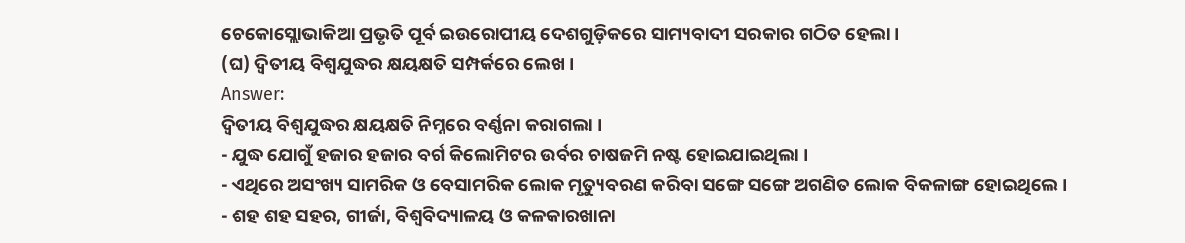ଚେକୋସ୍ଲୋଭାକିଆ ପ୍ରଭୃତି ପୂର୍ବ ଇଉରୋପୀୟ ଦେଶଗୁଡ଼ିକରେ ସାମ୍ୟବାଦୀ ସରକାର ଗଠିତ ହେଲା ।
(ଘ) ଦ୍ଵିତୀୟ ବିଶ୍ୱଯୁଦ୍ଧର କ୍ଷୟକ୍ଷତି ସମ୍ପର୍କରେ ଲେଖ ।
Answer:
ଦ୍ବିତୀୟ ବିଶ୍ବଯୁଦ୍ଧର କ୍ଷୟକ୍ଷତି ନିମ୍ନରେ ବର୍ଣ୍ଣନା କରାଗଲା ।
- ଯୁଦ୍ଧ ଯୋଗୁଁ ହଜାର ହଜାର ବର୍ଗ କିଲୋମିଟର ଉର୍ବର ଚାଷଜମି ନଷ୍ଟ ହୋଇଯାଇଥିଲା ।
- ଏଥିରେ ଅସଂଖ୍ୟ ସାମରିକ ଓ ବେସାମରିକ ଲୋକ ମୃତ୍ୟୁବରଣ କରିବା ସଙ୍ଗେ ସଙ୍ଗେ ଅଗଣିତ ଲୋକ ବିକଳାଙ୍ଗ ହୋଇଥିଲେ ।
- ଶହ ଶହ ସହର, ଗୀର୍ଜା, ବିଶ୍ଵବିଦ୍ୟାଳୟ ଓ କଳକାରଖାନା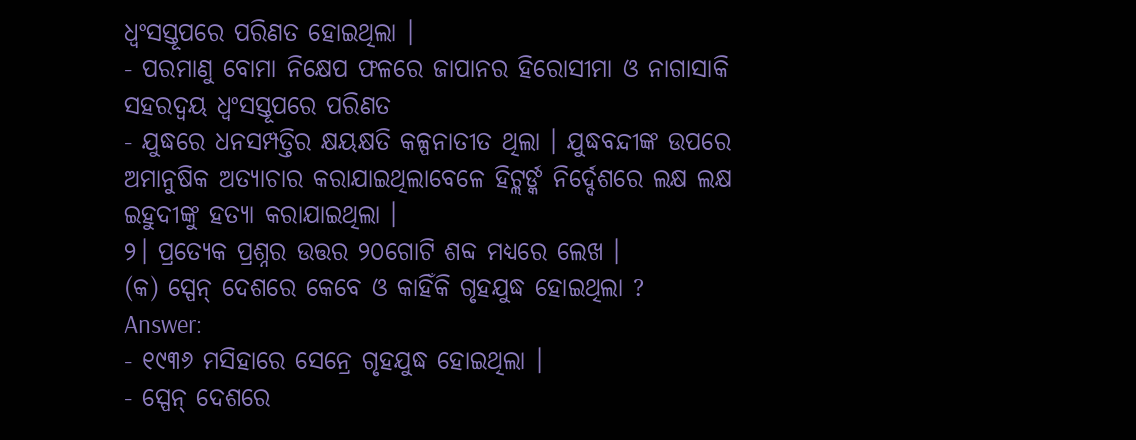ଧ୍ବଂସସ୍ତୂପରେ ପରିଣତ ହୋଇଥିଲା ।
- ପରମାଣୁ ବୋମା ନିକ୍ଷେପ ଫଳରେ ଜାପାନର ହିରୋସୀମା ଓ ନାଗାସାକି ସହରଦ୍ଵୟ ଧ୍ବଂସସ୍ତୂପରେ ପରିଣତ
- ଯୁଦ୍ଧରେ ଧନସମ୍ପତ୍ତିର କ୍ଷୟକ୍ଷତି କଳ୍ପନାତୀତ ଥିଲା । ଯୁଦ୍ଧବନ୍ଦୀଙ୍କ ଉପରେ ଅମାନୁଷିକ ଅତ୍ୟାଚାର କରାଯାଇଥିଲାବେଳେ ହିଟ୍ଲର୍ଙ୍କ ନିର୍ଦ୍ଦେଶରେ ଲକ୍ଷ ଲକ୍ଷ ଇହୁଦୀଙ୍କୁ ହତ୍ୟା କରାଯାଇଥିଲା ।
୨। ପ୍ରତ୍ୟେକ ପ୍ରଶ୍ନର ଉତ୍ତର ୨୦ଗୋଟି ଶବ୍ଦ ମଧ୍ଯରେ ଲେଖ ।
(କ) ସ୍ପେନ୍ ଦେଶରେ କେବେ ଓ କାହିଁକି ଗୃହଯୁଦ୍ଧ ହୋଇଥିଲା ?
Answer:
- ୧୯୩୬ ମସିହାରେ ସେନ୍ରେ ଗୃହଯୁଦ୍ଧ ହୋଇଥିଲା ।
- ସ୍ପେନ୍ ଦେଶରେ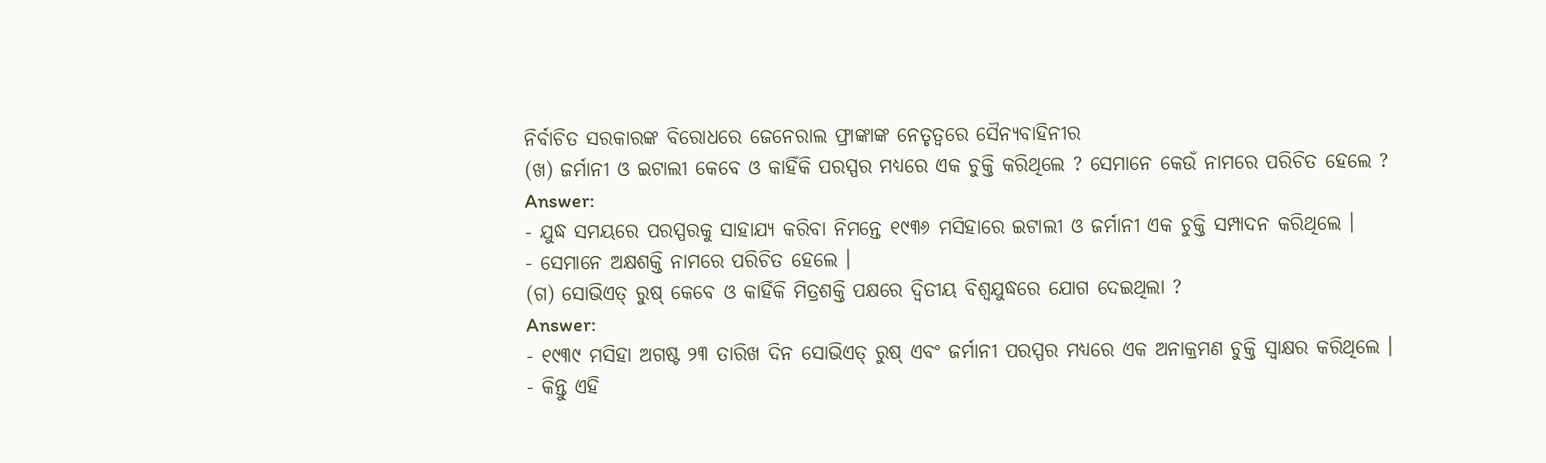ନିର୍ବାଚିତ ସରକାରଙ୍କ ବିରୋଧରେ ଜେନେରାଲ ଫ୍ରାଙ୍କାଙ୍କ ନେତୃତ୍ୱରେ ସୈନ୍ୟବାହିନୀର
(ଖ) ଜର୍ମାନୀ ଓ ଇଟାଲୀ କେବେ ଓ କାହିଁକି ପରସ୍ପର ମଧ୍ୟରେ ଏକ ଚୁକ୍ତି କରିଥିଲେ ? ସେମାନେ କେଉଁ ନାମରେ ପରିଚିତ ହେଲେ ?
Answer:
- ଯୁଦ୍ଧ ସମୟରେ ପରସ୍ପରକୁ ସାହାଯ୍ୟ କରିବା ନିମନ୍ତେ ୧୯୩୬ ମସିହାରେ ଇଟାଲୀ ଓ ଜର୍ମାନୀ ଏକ ଚୁକ୍ତି ସମ୍ପାଦନ କରିଥିଲେ ।
- ସେମାନେ ଅକ୍ଷଶକ୍ତି ନାମରେ ପରିଚିତ ହେଲେ ।
(ଗ) ସୋଭିଏତ୍ ରୁଷ୍ କେବେ ଓ କାହିଁକି ମିତ୍ରଶକ୍ତି ପକ୍ଷରେ ଦ୍ବିତୀୟ ବିଶ୍ବଯୁଦ୍ଧରେ ଯୋଗ ଦେଇଥିଲା ?
Answer:
- ୧୯୩୯ ମସିହା ଅଗଷ୍ଟ ୨୩ ତାରିଖ ଦିନ ସୋଭିଏତ୍ ରୁଷ୍ ଏବଂ ଜର୍ମାନୀ ପରସ୍ପର ମଧ୍ୟରେ ଏକ ଅନାକ୍ରମଣ ଚୁକ୍ତି ସ୍ବାକ୍ଷର କରିଥିଲେ ।
- କିନ୍ତୁ ଏହି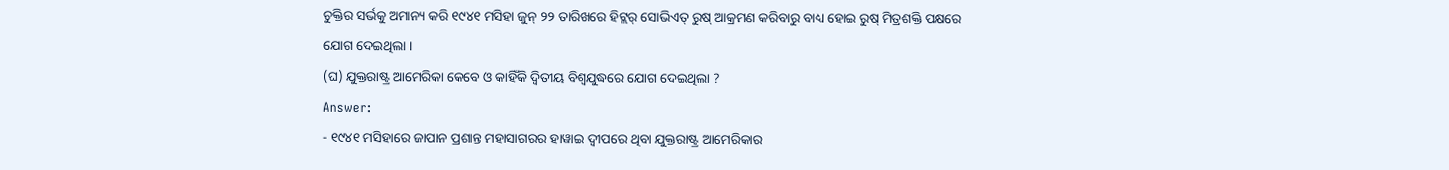ଚୁକ୍ତିର ସର୍ଭକୁ ଅମାନ୍ୟ କରି ୧୯୪୧ ମସିହା ଜୁନ୍ ୨୨ ତାରିଖରେ ହିଟ୍ଲର୍ ସୋଭିଏତ୍ ରୁଷ୍ ଆକ୍ରମଣ କରିବାରୁ ବାଧ୍ୟ ହୋଇ ରୁଷ୍ ମିତ୍ରଶକ୍ତି ପକ୍ଷରେ ଯୋଗ ଦେଇଥିଲା ।
(ଘ) ଯୁକ୍ତରାଷ୍ଟ୍ର ଆମେରିକା କେବେ ଓ କାହିଁକି ଦ୍ଵିତୀୟ ବିଶ୍ବଯୁଦ୍ଧରେ ଯୋଗ ଦେଇଥିଲା ?
Answer:
- ୧୯୪୧ ମସିହାରେ ଜାପାନ ପ୍ରଶାନ୍ତ ମହାସାଗରର ହାୱାଇ ଦ୍ଵୀପରେ ଥିବା ଯୁକ୍ତରାଷ୍ଟ୍ର ଆମେରିକାର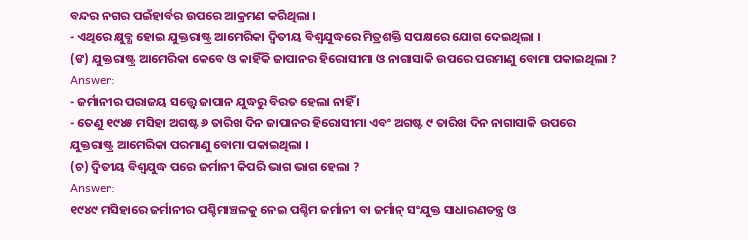ବନ୍ଦର ନଗର ପଇଁହାର୍ବର ଉପରେ ଆକ୍ରମଣ କରିଥିଲା ।
- ଏଥିରେ କ୍ଷୁବ୍ଧ ହୋଇ ଯୁକ୍ତରାଷ୍ଟ୍ର ଆମେରିକା ଦ୍ୱିତୀୟ ବିଶ୍ବଯୁଦ୍ଧରେ ମିତ୍ରଶକ୍ତି ସପକ୍ଷରେ ଯୋଗ ଦେଇଥିଲା ।
(ଙ) ଯୁକ୍ତରାଷ୍ଟ୍ର ଆମେରିକା କେବେ ଓ କାହିଁକି ଜାପାନର ହିରୋସୀମା ଓ ନାଗାସାକି ଉପରେ ପରମାଣୁ ବୋମା ପକାଇଥିଲା ?
Answer:
- ଜର୍ମାନୀର ପରାଜୟ ସତ୍ତ୍ଵେ ଜାପାନ ଯୁଦ୍ଧରୁ ବିରତ ହେଲା ନାହିଁ ।
- ତେଣୁ ୧୯୪୫ ମସିହା ଅଗଷ୍ଟ ୬ ତାରିଖ ଦିନ ଜାପାନର ହିରୋସୀମା ଏବଂ ଅଗଷ୍ଟ ୯ ତାରିଖ ଦିନ ନାଗାସାକି ଉପରେ ଯୁକ୍ତରାଷ୍ଟ୍ର ଆମେରିକା ପରମାଣୁ ବୋମା ପକାଇଥିଲା ।
(ଚ) ଦ୍ଵିତୀୟ ବିଶ୍ୱଯୁଦ୍ଧ ପରେ ଜର୍ମାନୀ କିପରି ଭାଗ ଭାଗ ହେଲା ?
Answer:
୧୯୪୯ ମସିହାରେ ଜର୍ମାନୀର ପଶ୍ଚିମାଞ୍ଚଳକୁ ନେଇ ପଶ୍ଚିମ ଜର୍ମାନୀ ବା ଜର୍ମାନ୍ ସଂଯୁକ୍ତ ସାଧାରଣତନ୍ତ୍ର ଓ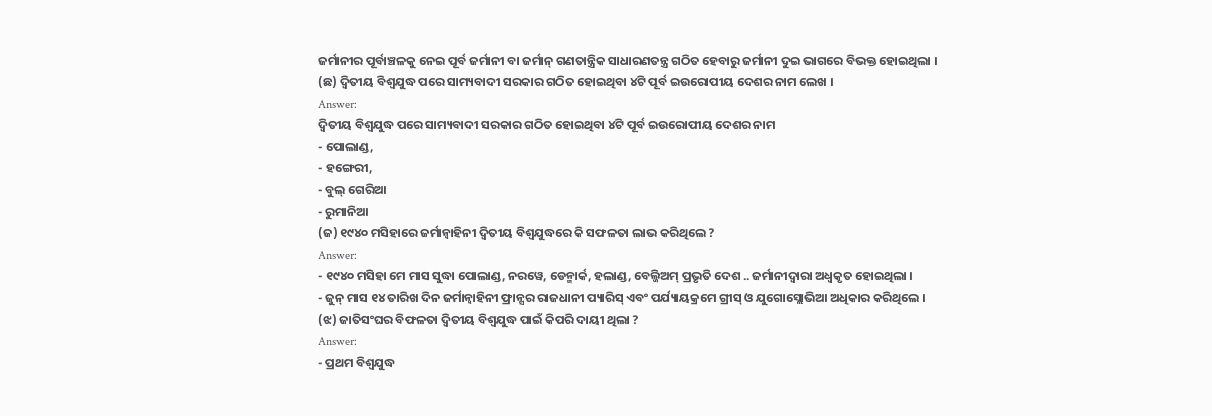ଜର୍ମାନୀର ପୂର୍ବାଞ୍ଚଳକୁ ନେଇ ପୂର୍ବ ଜର୍ମାନୀ ବା ଜର୍ମାନ୍ ଗଣତାନ୍ତ୍ରିକ ସାଧାରଣତନ୍ତ୍ର ଗଠିତ ହେବାରୁ ଜର୍ମାନୀ ଦୁଇ ଭାଗରେ ବିଭକ୍ତ ହୋଇଥିଲା ।
(ଛ) ଦ୍ଵିତୀୟ ବିଶ୍ଵଯୁଦ୍ଧ ପରେ ସାମ୍ୟବାଦୀ ସରକାର ଗଠିତ ହୋଇଥିବା ୪ଟି ପୂର୍ବ ଇଉରୋପୀୟ ଦେଶର ନାମ ଲେଖ ।
Answer:
ଦ୍ବିତୀୟ ବିଶ୍ଵଯୁଦ୍ଧ ପରେ ସାମ୍ୟବାଦୀ ସରକାର ଗଠିତ ହୋଇଥିବା ୪ଟି ପୂର୍ବ ଇଉରୋପୀୟ ଦେଶର ନାମ
- ପୋଲାଣ୍ଡ,
- ହଙ୍ଗେରୀ,
- ବୁଲ୍ ଗେରିଆ
- ରୁମାନିଆ
(ଜ) ୧୯୪୦ ମସିହାରେ ଜର୍ମାନ୍ବାହିନୀ ଦ୍ଵିତୀୟ ବିଶ୍ବଯୁଦ୍ଧରେ କି ସଫଳତା ଲାଭ କରିଥିଲେ ?
Answer:
- ୧୯୪୦ ମସିହା ମେ ମାସ ସୁଦ୍ଧା ପୋଲାଣ୍ଡ, ନରୱେ, ଡେନ୍ମାର୍କ, ହଲାଣ୍ଡ, ବେଲ୍ଜିଅମ୍ ପ୍ରଭୃତି ଦେଶ .. ଜର୍ମାନୀଦ୍ଵାରା ଅଧ୍ବକୃତ ହୋଇଥିଲା ।
- ଜୁନ୍ ମାସ ୧୪ ତାରିଖ ଦିନ ଜର୍ମାନ୍ବାହିନୀ ଫ୍ରାନ୍ସର ରାଜଧାନୀ ପ୍ୟାରିସ୍ ଏବଂ ପର୍ଯ୍ୟାୟକ୍ରମେ ଗ୍ରୀସ୍ ଓ ଯୁଗୋସ୍ଲୋଭିଆ ଅଧିକାର କରିଥିଲେ ।
(ଝ) ଜାତିସଂଘର ବିଫଳତା ଦ୍ବିତୀୟ ବିଶ୍ଵଯୁଦ୍ଧ ପାଇଁ କିପରି ଦାୟୀ ଥିଲା ?
Answer:
- ପ୍ରଥମ ବିଶ୍ଵଯୁଦ୍ଧ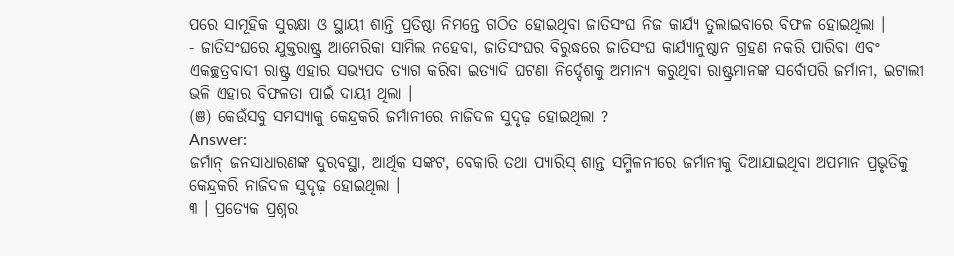ପରେ ସାମୂହିକ ସୁରକ୍ଷା ଓ ସ୍ଥାୟୀ ଶାନ୍ତି ପ୍ରତିଷ୍ଠା ନିମନ୍ତେ ଗଠିତ ହୋଇଥିବା ଜାତିସଂଘ ନିଜ କାର୍ଯ୍ୟ ତୁଲାଇବାରେ ବିଫଳ ହୋଇଥିଲା ।
- ଜାତିସଂଘରେ ଯୁକ୍ତରାଷ୍ଟ୍ର ଆମେରିକା ସାମିଲ ନହେବା, ଜାତିସଂଘର ବିରୁଦ୍ଧରେ ଜାତିସଂଘ କାର୍ଯ୍ୟାନୁଷ୍ଠାନ ଗ୍ରହଣ ନକରି ପାରିବା ଏବଂ ଏକଚ୍ଛତ୍ରବାଦୀ ରାଷ୍ଟ୍ର ଏହାର ସଭ୍ୟପଦ ତ୍ୟାଗ କରିବା ଇତ୍ୟାଦି ଘଟଣା ନିର୍ଦ୍ଦେଶକୁ ଅମାନ୍ୟ କରୁଥିବା ରାଷ୍ଟ୍ରମାନଙ୍କ ସର୍ବୋପରି ଜର୍ମାନୀ, ଇଟାଲୀ ଭଳି ଏହାର ବିଫଳତା ପାଇଁ ଦାୟୀ ଥିଲା ।
(ଞ) କେଉଁସବୁ ସମସ୍ୟାକୁ କେନ୍ଦ୍ରକରି ଜର୍ମାନୀରେ ନାଜିଦଳ ସୁଦୃଢ଼ ହୋଇଥିଲା ?
Answer:
ଜର୍ମାନ୍ ଜନସାଧାରଣଙ୍କ ଦୁରବସ୍ଥା, ଆର୍ଥିକ ସଙ୍କଟ, ବେକାରି ତଥା ପ୍ୟାରିସ୍ ଶାନ୍ତ ସମ୍ମିଳନୀରେ ଜର୍ମାନୀକୁ ଦିଆଯାଇଥିବା ଅପମାନ ପ୍ରଭୃତିକୁ କେନ୍ଦ୍ରକରି ନାଜିଦଳ ସୁଦୃଢ଼ ହୋଇଥିଲା ।
୩ । ପ୍ରତ୍ୟେକ ପ୍ରଶ୍ନର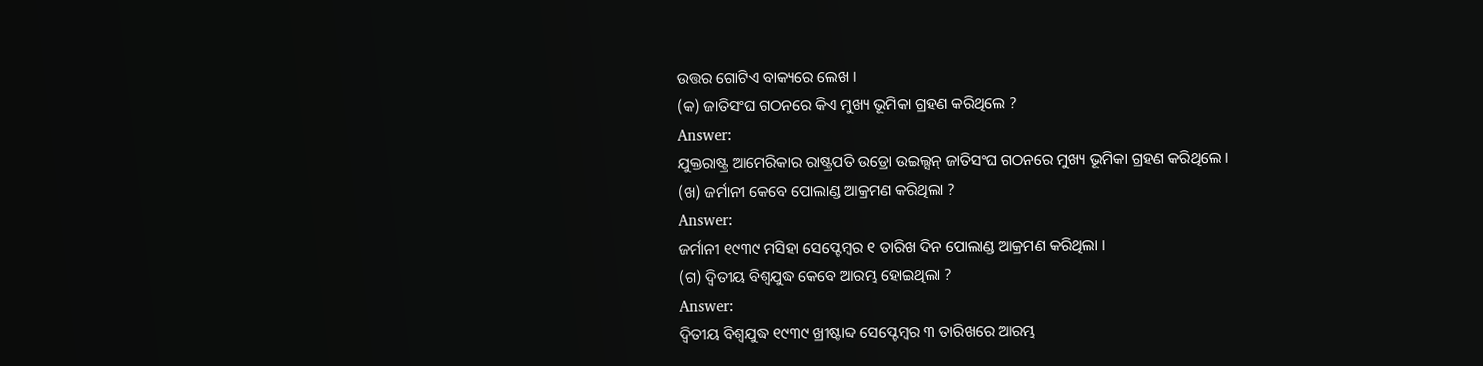ଉତ୍ତର ଗୋଟିଏ ବାକ୍ୟରେ ଲେଖ ।
(କ) ଜାତିସଂଘ ଗଠନରେ କିଏ ମୁଖ୍ୟ ଭୂମିକା ଗ୍ରହଣ କରିଥିଲେ ?
Answer:
ଯୁକ୍ତରାଷ୍ଟ୍ର ଆମେରିକାର ରାଷ୍ଟ୍ରପତି ଉଡ୍ରୋ ଉଇଲ୍ସନ୍ ଜାତିସଂଘ ଗଠନରେ ମୁଖ୍ୟ ଭୂମିକା ଗ୍ରହଣ କରିଥିଲେ ।
(ଖ) ଜର୍ମାନୀ କେବେ ପୋଲାଣ୍ଡ ଆକ୍ରମଣ କରିଥିଲା ?
Answer:
ଜର୍ମାନୀ ୧୯୩୯ ମସିହା ସେପ୍ଟେମ୍ବର ୧ ତାରିଖ ଦିନ ପୋଲାଣ୍ଡ ଆକ୍ରମଣ କରିଥିଲା ।
(ଗ) ଦ୍ଵିତୀୟ ବିଶ୍ଵଯୁଦ୍ଧ କେବେ ଆରମ୍ଭ ହୋଇଥିଲା ?
Answer:
ଦ୍ଵିତୀୟ ବିଶ୍ଵଯୁଦ୍ଧ ୧୯୩୯ ଖ୍ରୀଷ୍ଟାବ୍ଦ ସେପ୍ଟେମ୍ବର ୩ ତାରିଖରେ ଆରମ୍ଭ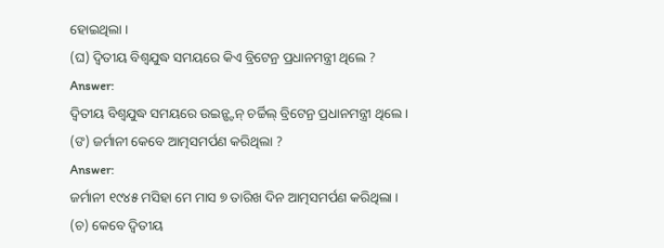ହୋଇଥିଲା ।
(ଘ) ଦ୍ବିତୀୟ ବିଶ୍ୱଯୁଦ୍ଧ ସମୟରେ କିଏ ବ୍ରିଟେନ୍ର ପ୍ରଧାନମନ୍ତ୍ରୀ ଥିଲେ ?
Answer:
ଦ୍ବିତୀୟ ବିଶ୍ୱଯୁଦ୍ଧ ସମୟରେ ଉଇନ୍ଷ୍ଟନ୍ ଚର୍ଚ୍ଚିଲ୍ ବ୍ରିଟେନ୍ର ପ୍ରଧାନମନ୍ତ୍ରୀ ଥିଲେ ।
(ଙ) ଜର୍ମାନୀ କେବେ ଆତ୍ମସମର୍ପଣ କରିଥିଲା ?
Answer:
ଜର୍ମାନୀ ୧୯୪୫ ମସିହା ମେ ମାସ ୭ ତାରିଖ ଦିନ ଆତ୍ମସମର୍ପଣ କରିଥିଲା ।
(ଚ) କେବେ ଦ୍ଵିତୀୟ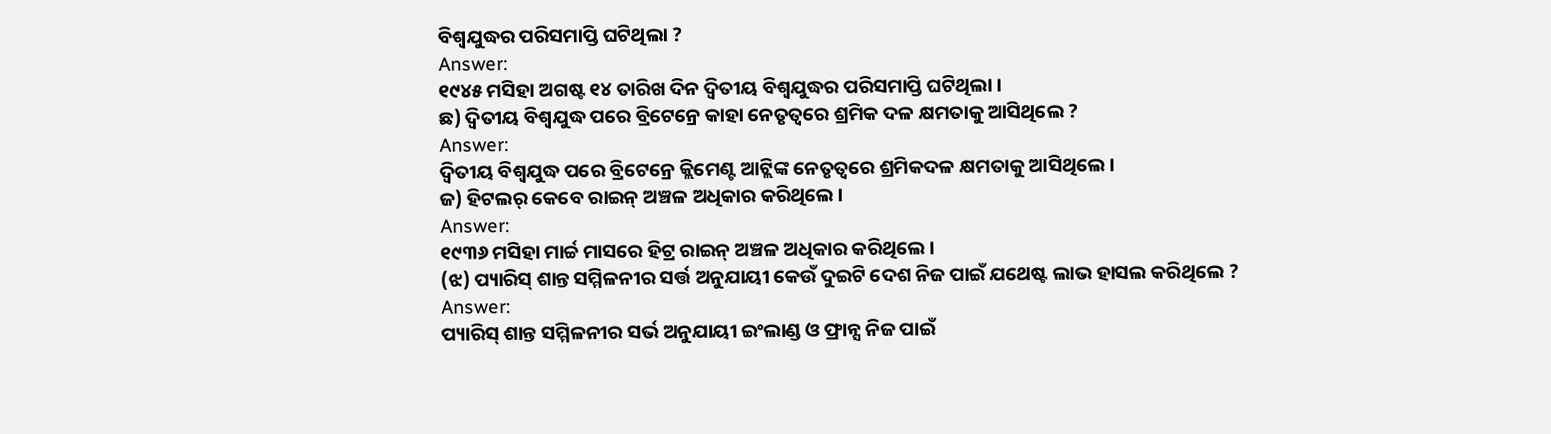ବିଶ୍ୱଯୁଦ୍ଧର ପରିସମାପ୍ତି ଘଟିଥିଲା ?
Answer:
୧୯୪୫ ମସିହା ଅଗଷ୍ଟ ୧୪ ତାରିଖ ଦିନ ଦ୍ବିତୀୟ ବିଶ୍ବଯୁଦ୍ଧର ପରିସମାପ୍ତି ଘଟିଥିଲା ।
ଛ) ଦ୍ବିତୀୟ ବିଶ୍ଵଯୁଦ୍ଧ ପରେ ବ୍ରିଟେନ୍ରେ କାହା ନେତୃତ୍ଵରେ ଶ୍ରମିକ ଦଳ କ୍ଷମତାକୁ ଆସିଥିଲେ ?
Answer:
ଦ୍ବିତୀୟ ବିଶ୍ଵଯୁଦ୍ଧ ପରେ ବ୍ରିଟେନ୍ରେ କ୍ଲିମେଣ୍ଟ ଆଟ୍ଲିଙ୍କ ନେତୃତ୍ୱରେ ଶ୍ରମିକଦଳ କ୍ଷମତାକୁ ଆସିଥିଲେ ।
ଜ) ହିଟଲର୍ କେବେ ରାଇନ୍ ଅଞ୍ଚଳ ଅଧିକାର କରିଥିଲେ ।
Answer:
୧୯୩୬ ମସିହା ମାର୍ଚ୍ଚ ମାସରେ ହିଟ୍ର ରାଇନ୍ ଅଞ୍ଚଳ ଅଧିକାର କରିଥିଲେ ।
(ଝ) ପ୍ୟାରିସ୍ ଶାନ୍ତ ସମ୍ମିଳନୀର ସର୍ତ୍ତ ଅନୁଯାୟୀ କେଉଁ ଦୁଇଟି ଦେଶ ନିଜ ପାଇଁ ଯଥେଷ୍ଟ ଲାଭ ହାସଲ କରିଥିଲେ ?
Answer:
ପ୍ୟାରିସ୍ ଶାନ୍ତ ସମ୍ମିଳନୀର ସର୍ଭ ଅନୁଯାୟୀ ଇଂଲାଣ୍ଡ ଓ ଫ୍ରାନ୍ସ ନିଜ ପାଇଁ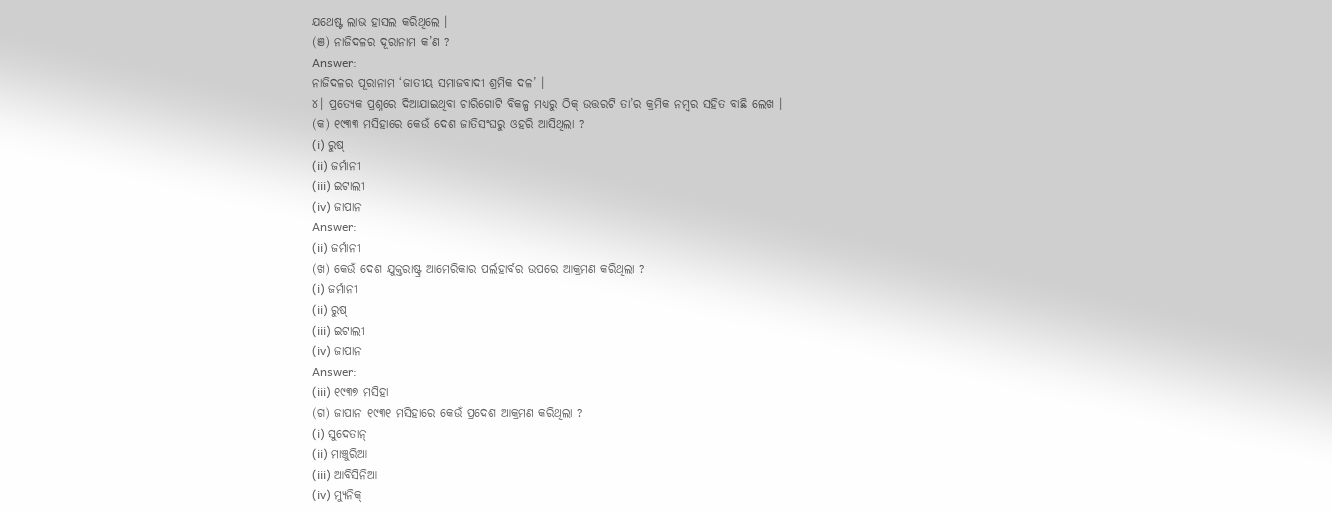ଯଥେଷ୍ଟ ଲାଭ ହାସଲ କରିଥିଲେ ।
(ଞ) ନାଜିଦଳର ଦୂରାନାମ କ’ଣ ?
Answer:
ନାଜିଦଳର ପୂରାନାମ ‘ଜାତୀୟ ସମାଜବାଦୀ ଶ୍ରମିକ ଦଳ’ ।
୪। ପ୍ରତ୍ୟେକ ପ୍ରଶ୍ନରେ ଦିଆଯାଇଥିବା ଚାରିଗୋଟି ବିକଳ୍ପ ମଧ୍ୟରୁ ଠିକ୍ ଉତ୍ତରଟି ତା’ର କ୍ରମିକ ନମ୍ବର ସହିତ ବାଛି ଲେଖ ।
(କ) ୧୯୩୩ ମସିହାରେ କେଉଁ ଦେଶ ଜାତିସଂଘରୁ ଓହରି ଆସିଥିଲା ?
(i) ରୁଷ୍
(ii) ଜର୍ମାନୀ
(iii) ଇଟାଲୀ
(iv) ଜାପାନ
Answer:
(ii) ଜର୍ମାନୀ
(ଖ) କେଉଁ ଦେଶ ଯୁକ୍ତରାଷ୍ଟ୍ର ଆମେରିକାର ପର୍ଲହାର୍ବର ଉପରେ ଆକ୍ରମଣ କରିଥିଲା ?
(i) ଜର୍ମାନୀ
(ii) ରୁଷ୍
(iii) ଇଟାଲୀ
(iv) ଜାପାନ
Answer:
(iii) ୧୯୩୭ ମସିହା
(ଗ) ଜାପାନ ୧୯୩୧ ମସିହାରେ କେଉଁ ପ୍ରଦେଶ ଆକ୍ରମଣ କରିଥିଲା ?
(i) ସୁଦେତାନ୍
(ii) ମାଞ୍ଚୁରିଆ
(iii) ଆବିସିନିଆ
(iv) ମ୍ୟୁନିକ୍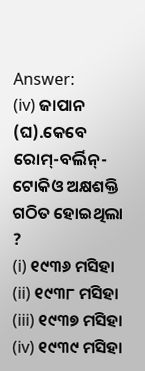Answer:
(iv) ଜାପାନ
(ଘ).କେବେ ରୋମ୍-ବର୍ଲିନ୍-ଟୋକିଓ ଅକ୍ଷଶକ୍ତି ଗଠିତ ହୋଇଥିଲା ?
(i) ୧୯୩୬ ମସିହା
(ii) ୧୯୩୮ ମସିହା
(iii) ୧୯୩୭ ମସିହା
(iv) ୧୯୩୯ ମସିହା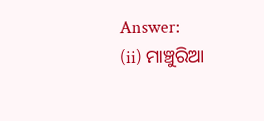Answer:
(ii) ମାଞ୍ଚୁରିଆ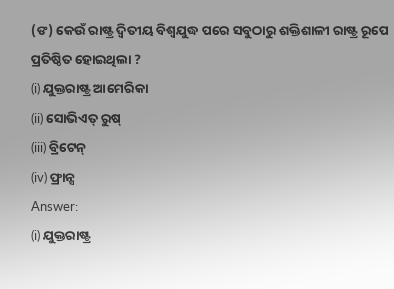(ଙ) କେଉଁ ରାଷ୍ଟ୍ର ଦ୍ବିତୀୟ ବିଶ୍ୱଯୁଦ୍ଧ ପରେ ସବୁଠାରୁ ଶକ୍ତିଶାଳୀ ରାଷ୍ଟ୍ର ରୂପେ ପ୍ରତିଷ୍ଠିତ ହୋଇଥିଲା ?
(i) ଯୁକ୍ତରାଷ୍ଟ୍ର ଆମେରିକା
(ii) ସୋଭିଏତ୍ ରୁଷ୍
(iii) ବ୍ରିଟେନ୍
(iv) ଫ୍ରାନ୍ସ
Answer:
(i) ଯୁକ୍ତରାଷ୍ଟ୍ର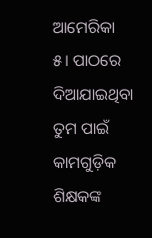ଆମେରିକା
୫। ପାଠରେ ଦିଆଯାଇଥିବା ତୁମ ପାଇଁ କାମଗୁଡ଼ିକ ଶିକ୍ଷକଙ୍କ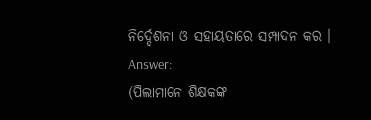ନିର୍ଦ୍ଦେଶନା ଓ ସହାୟତାରେ ସମ୍ପାଦନ କର ।
Answer:
(ପିଲାମାନେ ଶିକ୍ଷକଙ୍କ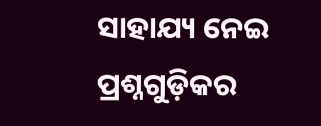ସାହାଯ୍ୟ ନେଇ ପ୍ରଶ୍ନଗୁଡ଼ିକର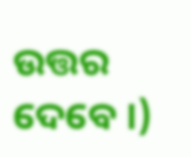ଉତ୍ତର ଦେବେ ।)